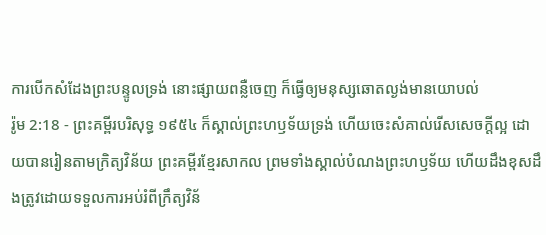ការបើកសំដែងព្រះបន្ទូលទ្រង់ នោះផ្សាយពន្លឺចេញ ក៏ធ្វើឲ្យមនុស្សឆោតល្ងង់មានយោបល់
រ៉ូម 2:18 - ព្រះគម្ពីរបរិសុទ្ធ ១៩៥៤ ក៏ស្គាល់ព្រះហឫទ័យទ្រង់ ហើយចេះសំគាល់រើសសេចក្ដីល្អ ដោយបានរៀនតាមក្រិត្យវិន័យ ព្រះគម្ពីរខ្មែរសាកល ព្រមទាំងស្គាល់បំណងព្រះហឫទ័យ ហើយដឹងខុសដឹងត្រូវដោយទទួលការអប់រំពីក្រឹត្យវិន័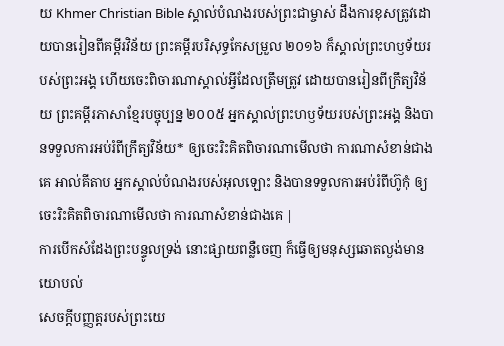យ Khmer Christian Bible ស្គាល់បំណងរបស់ព្រះជាម្ចាស់ ដឹងការខុសត្រូវដោយបានរៀនពីគម្ពីរវិន័យ ព្រះគម្ពីរបរិសុទ្ធកែសម្រួល ២០១៦ ក៏ស្គាល់ព្រះហឫទ័យរបស់ព្រះអង្គ ហើយចេះពិចារណាស្គាល់អ្វីដែលត្រឹមត្រូវ ដោយបានរៀនពីក្រឹត្យវិន័យ ព្រះគម្ពីរភាសាខ្មែរបច្ចុប្បន្ន ២០០៥ អ្នកស្គាល់ព្រះហឫទ័យរបស់ព្រះអង្គ និងបានទទួលការអប់រំពីក្រឹត្យវិន័យ* ឲ្យចេះរិះគិតពិចារណាមើលថា ការណាសំខាន់ជាងគេ អាល់គីតាប អ្នកស្គាល់បំណងរបស់អុលឡោះ និងបានទទួលការអប់រំពីហ៊ូកុំ ឲ្យចេះរិះគិតពិចារណាមើលថា ការណាសំខាន់ជាងគេ |
ការបើកសំដែងព្រះបន្ទូលទ្រង់ នោះផ្សាយពន្លឺចេញ ក៏ធ្វើឲ្យមនុស្សឆោតល្ងង់មានយោបល់
សេចក្ដីបញ្ញត្តរបស់ព្រះយេ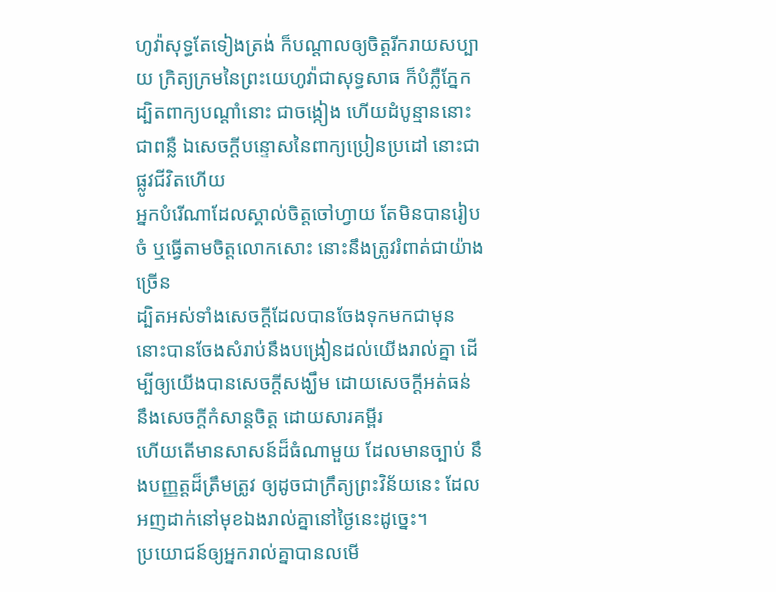ហូវ៉ាសុទ្ធតែទៀងត្រង់ ក៏បណ្តាលឲ្យចិត្តរីករាយសប្បាយ ក្រិត្យក្រមនៃព្រះយេហូវ៉ាជាសុទ្ធសាធ ក៏បំភ្លឺភ្នែក
ដ្បិតពាក្យបណ្តាំនោះ ជាចង្កៀង ហើយដំបូន្មាននោះ ជាពន្លឺ ឯសេចក្ដីបន្ទោសនៃពាក្យប្រៀនប្រដៅ នោះជាផ្លូវជីវិតហើយ
អ្នកបំរើណាដែលស្គាល់ចិត្តចៅហ្វាយ តែមិនបានរៀបចំ ឬធ្វើតាមចិត្តលោកសោះ នោះនឹងត្រូវរំពាត់ជាយ៉ាងច្រើន
ដ្បិតអស់ទាំងសេចក្ដីដែលបានចែងទុកមកជាមុន នោះបានចែងសំរាប់នឹងបង្រៀនដល់យើងរាល់គ្នា ដើម្បីឲ្យយើងបានសេចក្ដីសង្ឃឹម ដោយសេចក្ដីអត់ធន់ នឹងសេចក្ដីកំសាន្តចិត្ត ដោយសារគម្ពីរ
ហើយតើមានសាសន៍ដ៏ធំណាមួយ ដែលមានច្បាប់ នឹងបញ្ញត្តដ៏ត្រឹមត្រូវ ឲ្យដូចជាក្រឹត្យព្រះវិន័យនេះ ដែលអញដាក់នៅមុខឯងរាល់គ្នានៅថ្ងៃនេះដូច្នេះ។
ប្រយោជន៍ឲ្យអ្នករាល់គ្នាបានលមើ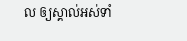ល ឲ្យស្គាល់អស់ទាំ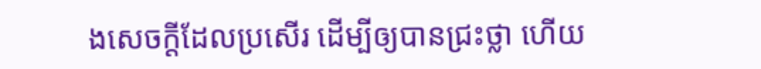ងសេចក្ដីដែលប្រសើរ ដើម្បីឲ្យបានជ្រះថ្លា ហើយ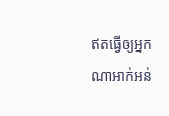ឥតធ្វើឲ្យអ្នកណាអាក់អន់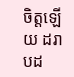ចិត្តឡើយ ដរាបដ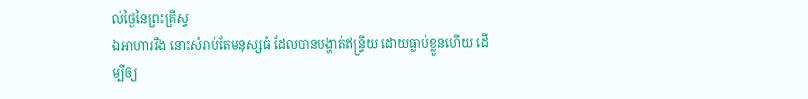ល់ថ្ងៃនៃព្រះគ្រីស្ទ
ឯអាហាររឹង នោះសំរាប់តែមនុស្សធំ ដែលបានបង្ហាត់ឥន្ទ្រីយ ដោយធ្លាប់ខ្លួនហើយ ដើម្បីឲ្យ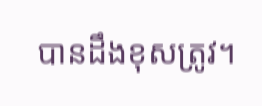បានដឹងខុសត្រូវ។